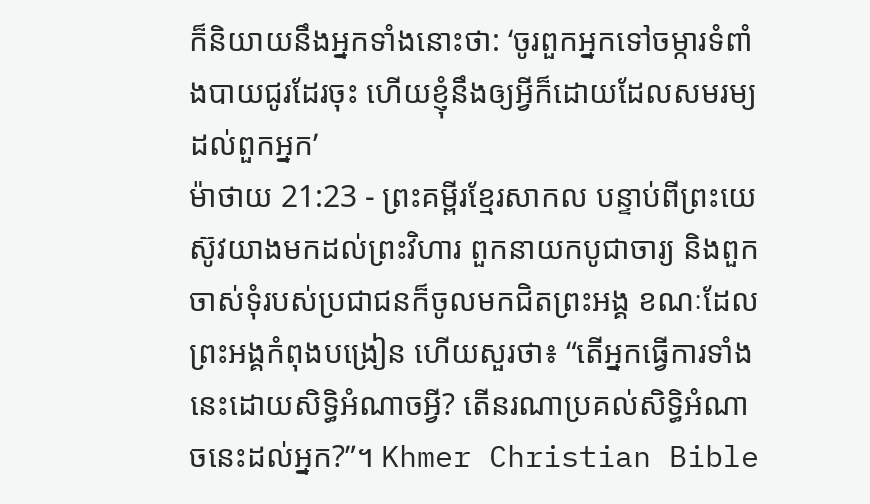ក៏និយាយនឹងអ្នកទាំងនោះថា: ‘ចូរពួកអ្នកទៅចម្ការទំពាំងបាយជូរដែរចុះ ហើយខ្ញុំនឹងឲ្យអ្វីក៏ដោយដែលសមរម្យ ដល់ពួកអ្នក’
ម៉ាថាយ 21:23 - ព្រះគម្ពីរខ្មែរសាកល បន្ទាប់ពីព្រះយេស៊ូវយាងមកដល់ព្រះវិហារ ពួកនាយកបូជាចារ្យ និងពួកចាស់ទុំរបស់ប្រជាជនក៏ចូលមកជិតព្រះអង្គ ខណៈដែលព្រះអង្គកំពុងបង្រៀន ហើយសួរថា៖ “តើអ្នកធ្វើការទាំងនេះដោយសិទ្ធិអំណាចអ្វី? តើនរណាប្រគល់សិទ្ធិអំណាចនេះដល់អ្នក?”។ Khmer Christian Bible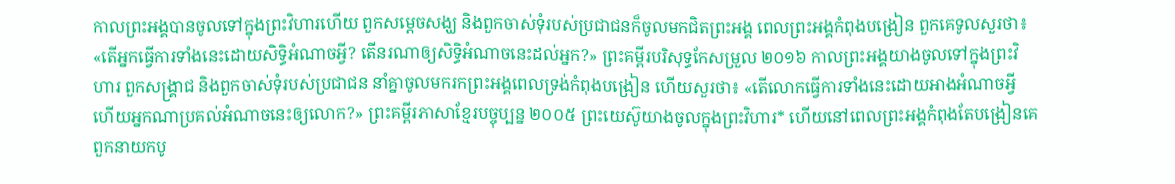កាលព្រះអង្គបានចូលទៅក្នុងព្រះវិហារហើយ ពួកសម្ដេចសង្ឃ និងពួកចាស់ទុំរបស់ប្រជាជនក៏ចូលមកជិតព្រះអង្គ ពេលព្រះអង្គកំពុងបង្រៀន ពួកគេទូលសួរថា៖ «តើអ្នកធ្វើការទាំងនេះដោយសិទ្ធិអំណាចអ្វី? តើនរណាឲ្យសិទ្ធិអំណាចនេះដល់អ្នក?» ព្រះគម្ពីរបរិសុទ្ធកែសម្រួល ២០១៦ កាលព្រះអង្គយាងចូលទៅក្នុងព្រះវិហារ ពួកសង្គ្រាជ និងពួកចាស់ទុំរបស់ប្រជាជន នាំគ្នាចូលមករកព្រះអង្គពេលទ្រង់កំពុងបង្រៀន ហើយសួរថា៖ «តើលោកធ្វើការទាំងនេះដោយអាងអំណាចអ្វី ហើយអ្នកណាប្រគល់អំណាចនេះឲ្យលោក?» ព្រះគម្ពីរភាសាខ្មែរបច្ចុប្បន្ន ២០០៥ ព្រះយេស៊ូយាងចូលក្នុងព្រះវិហារ* ហើយនៅពេលព្រះអង្គកំពុងតែបង្រៀនគេ ពួកនាយកបូ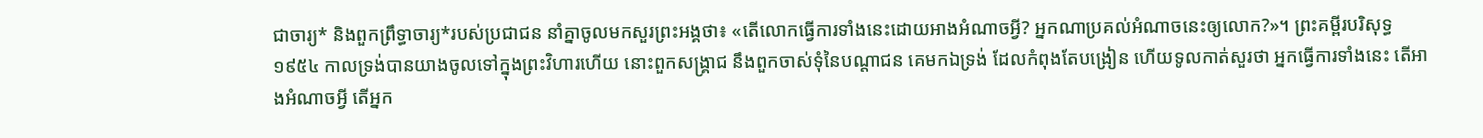ជាចារ្យ* និងពួកព្រឹទ្ធាចារ្យ*របស់ប្រជាជន នាំគ្នាចូលមកសួរព្រះអង្គថា៖ «តើលោកធ្វើការទាំងនេះដោយអាងអំណាចអ្វី? អ្នកណាប្រគល់អំណាចនេះឲ្យលោក?»។ ព្រះគម្ពីរបរិសុទ្ធ ១៩៥៤ កាលទ្រង់បានយាងចូលទៅក្នុងព្រះវិហារហើយ នោះពួកសង្គ្រាជ នឹងពួកចាស់ទុំនៃបណ្តាជន គេមកឯទ្រង់ ដែលកំពុងតែបង្រៀន ហើយទូលកាត់សួរថា អ្នកធ្វើការទាំងនេះ តើអាងអំណាចអ្វី តើអ្នក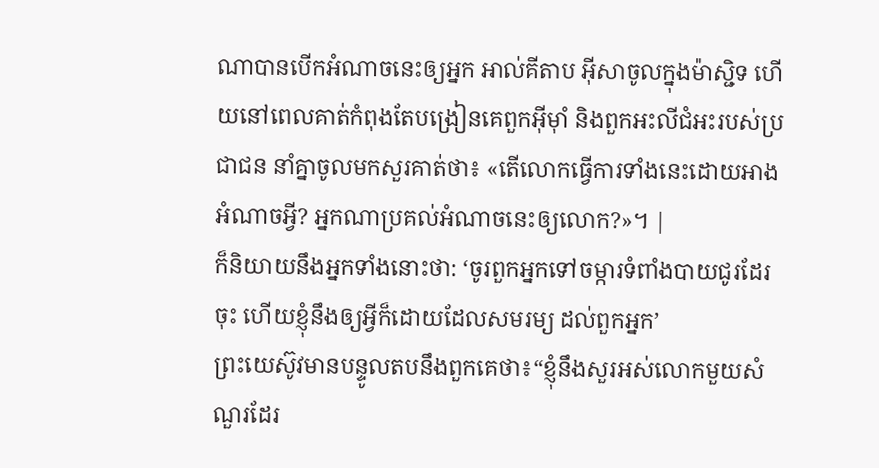ណាបានបើកអំណាចនេះឲ្យអ្នក អាល់គីតាប អ៊ីសាចូលក្នុងម៉ាស្ជិទ ហើយនៅពេលគាត់កំពុងតែបង្រៀនគេពួកអ៊ីមុាំ និងពួកអះលីជំអះរបស់ប្រជាជន នាំគ្នាចូលមកសួរគាត់ថា៖ «តើលោកធ្វើការទាំងនេះដោយអាងអំណាចអ្វី? អ្នកណាប្រគល់អំណាចនេះឲ្យលោក?»។ |
ក៏និយាយនឹងអ្នកទាំងនោះថា: ‘ចូរពួកអ្នកទៅចម្ការទំពាំងបាយជូរដែរចុះ ហើយខ្ញុំនឹងឲ្យអ្វីក៏ដោយដែលសមរម្យ ដល់ពួកអ្នក’
ព្រះយេស៊ូវមានបន្ទូលតបនឹងពួកគេថា៖“ខ្ញុំនឹងសួរអស់លោកមួយសំណួរដែរ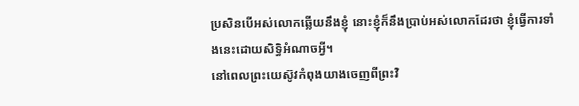ប្រសិនបើអស់លោកឆ្លើយនឹងខ្ញុំ នោះខ្ញុំក៏នឹងប្រាប់អស់លោកដែរថា ខ្ញុំធ្វើការទាំងនេះដោយសិទ្ធិអំណាចអ្វី។
នៅពេលព្រះយេស៊ូវកំពុងយាងចេញពីព្រះវិ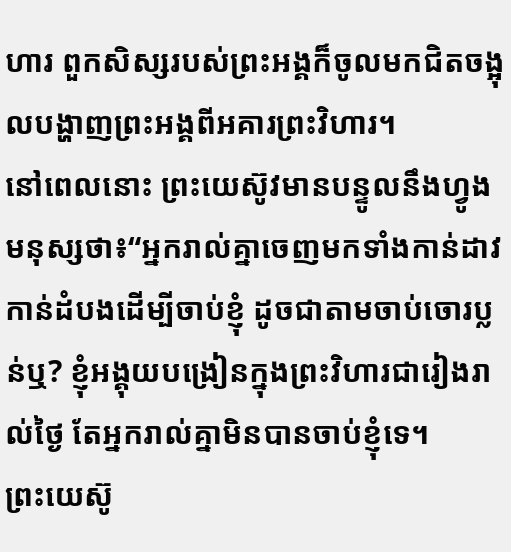ហារ ពួកសិស្សរបស់ព្រះអង្គក៏ចូលមកជិតចង្អុលបង្ហាញព្រះអង្គពីអគារព្រះវិហារ។
នៅពេលនោះ ព្រះយេស៊ូវមានបន្ទូលនឹងហ្វូងមនុស្សថា៖“អ្នករាល់គ្នាចេញមកទាំងកាន់ដាវកាន់ដំបងដើម្បីចាប់ខ្ញុំ ដូចជាតាមចាប់ចោរប្លន់ឬ? ខ្ញុំអង្គុយបង្រៀនក្នុងព្រះវិហារជារៀងរាល់ថ្ងៃ តែអ្នករាល់គ្នាមិនបានចាប់ខ្ញុំទេ។
ព្រះយេស៊ូ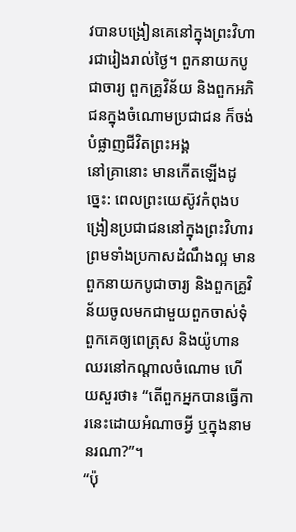វបានបង្រៀនគេនៅក្នុងព្រះវិហារជារៀងរាល់ថ្ងៃ។ ពួកនាយកបូជាចារ្យ ពួកគ្រូវិន័យ និងពួកអភិជនក្នុងចំណោមប្រជាជន ក៏ចង់បំផ្លាញជីវិតព្រះអង្គ
នៅគ្រានោះ មានកើតឡើងដូច្នេះ: ពេលព្រះយេស៊ូវកំពុងបង្រៀនប្រជាជននៅក្នុងព្រះវិហារ ព្រមទាំងប្រកាសដំណឹងល្អ មានពួកនាយកបូជាចារ្យ និងពួកគ្រូវិន័យចូលមកជាមួយពួកចាស់ទុំ
ពួកគេឲ្យពេត្រុស និងយ៉ូហានឈរនៅកណ្ដាលចំណោម ហើយសួរថា៖ “តើពួកអ្នកបានធ្វើការនេះដោយអំណាចអ្វី ឬក្នុងនាមនរណា?”។
“ប៉ុ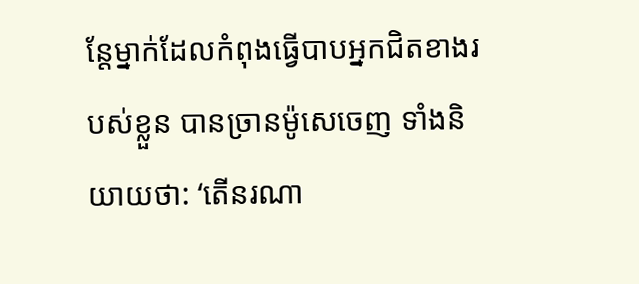ន្តែម្នាក់ដែលកំពុងធ្វើបាបអ្នកជិតខាងរបស់ខ្លួន បានច្រានម៉ូសេចេញ ទាំងនិយាយថា: ‘តើនរណា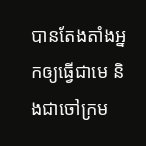បានតែងតាំងអ្នកឲ្យធ្វើជាមេ និងជាចៅក្រម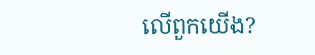លើពួកយើង?